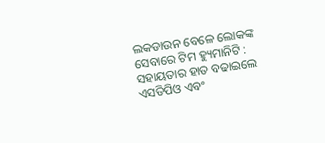ଲକଡାଉନ ବେଳେ ଲୋକଙ୍କ ସେବାରେ ଟିମ ହ୍ୟୁମାନିଟି : ସହାୟତାର ହାତ ବଢାଇଲେ ଏସଡିପିଓ ଏବଂ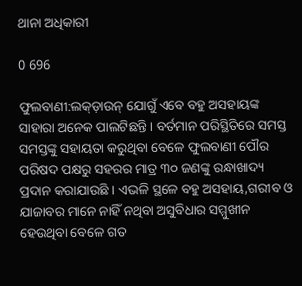ଥାନା ଅଧିକାରୀ

0 696

ଫୁଲବାଣୀ:ଲକ୍‌ଡ଼ାଉନ୍ ଯୋଗୁଁ ଏବେ ବହୁ ଅସହାୟଙ୍କ ସାହାରା ଅନେକ ପାଲଟିଛନ୍ତି । ବର୍ତମାନ ପରିସ୍ଥିତିରେ ସମସ୍ତ ସମସ୍ତଙ୍କୁ ସହାୟତା କରୁଥିବା ବେଳେ ଫୁଲବାଣୀ ପୌର ପରିଷଦ ପକ୍ଷରୁ ସହରର ମାତ୍ର ୩୦ ଜଣଙ୍କୁ ରନ୍ଧାଖାଦ୍ୟ ପ୍ରଦାନ କରାଯାଉଛି । ଏଭଳି ସ୍ଥଳେ ବହୁ ଅସହାୟ,ଗରୀବ ଓ ଯାଜାବର ମାନେ ନାହିଁ ନଥିବା ଅସୁବିଧାର ସମ୍ମୁଖୀନ ହେଉଥିବା ବେଳେ ଗତ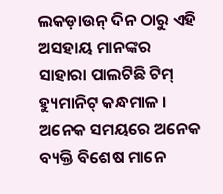ଲକଡ଼ାଉନ୍ ଦିନ ଠାରୁ ଏହି ଅସହାୟ ମାନଙ୍କର ସାହାରା ପାଲଟିଛି ଟିମ୍ ହ୍ୟୁମାନିଟ୍ କନ୍ଧମାଳ । ଅନେକ ସମୟରେ ଅନେକ ବ୍ୟକ୍ତି ବିଶେଷ ମାନେ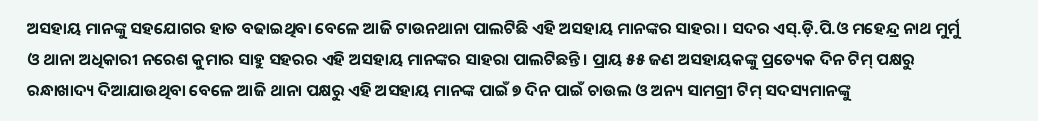ଅସହାୟ ମାନଙ୍କୁ ସହଯୋଗର ହାତ ବଢାଇଥିବା ବେଳେ ଆଜି ଟାଉନଥାନା ପାଲଟିଛି ଏହି ଅସହାୟ ମାନଙ୍କର ସାହରା । ସଦର ଏସ୍‌.ଡ଼ି.ପି.ଓ ମହେନ୍ଦ୍ର ନାଥ ମୁର୍ମୁ ଓ ଥାନା ଅଧିକାରୀ ନରେଶ କୁମାର ସାହୁ ସହରର ଏହି ଅସହାୟ ମାନଙ୍କର ସାହରା ପାଲଟିଛନ୍ତି । ପ୍ରାୟ ୫୫ ଜଣ ଅସହାୟକଙ୍କୁ ପ୍ରତ୍ୟେକ ଦିନ ଟିମ୍ ପକ୍ଷରୁ ରନ୍ଧାଖାଦ୍ୟ ଦିଆଯାଉଥିବା ବେଳେ ଆଜି ଥାନା ପକ୍ଷରୁ ଏହି ଅସହାୟ ମାନଙ୍କ ପାଇଁ ୭ ଦିନ ପାଇଁ ଚାଉଲ ଓ ଅନ୍ୟ ସାମଗ୍ରୀ ଟିମ୍ ସଦସ୍ୟମାନଙ୍କୁ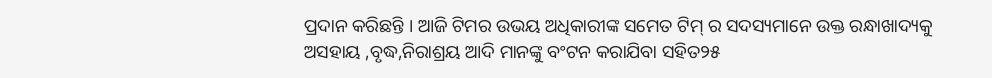ପ୍ରଦାନ କରିଛନ୍ତି । ଆଜି ଟିମର ଉଭୟ ଅଧିକାରୀଙ୍କ ସମେତ ଟିମ୍ ର ସଦସ୍ୟମାନେ ଉକ୍ତ ରନ୍ଧାଖାଦ୍ୟକୁ ଅସହାୟ ,ବୃଦ୍ଧ,ନିରାଶ୍ରୟ ଆଦି ମାନଙ୍କୁ ବଂଟନ କରାଯିବା ସହିତ୨୫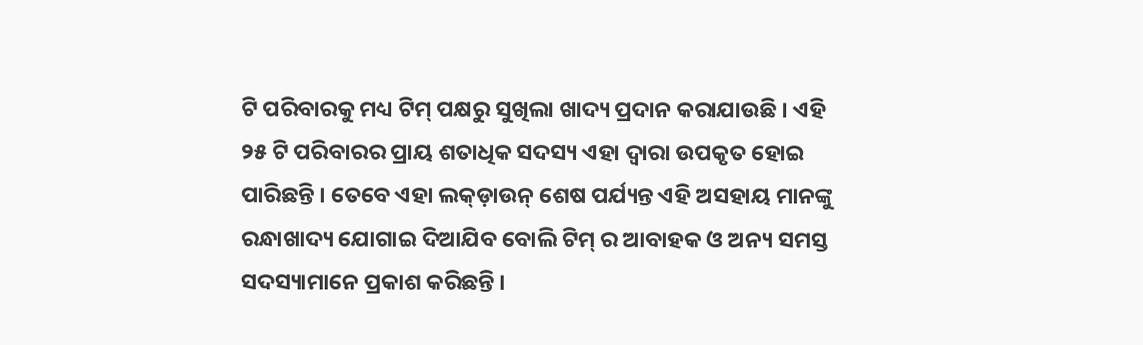ଟି ପରିବାରକୁ ମଧ୍ୟ ଟିମ୍ ପକ୍ଷରୁ ସୁଖିଲା ଖାଦ୍ୟ ପ୍ରଦାନ କରାଯାଉଛି । ଏହି ୨୫ ଟି ପରିବାରର ପ୍ରାୟ ଶତାଧିକ ସଦସ୍ୟ ଏହା ଦ୍ୱାରା ଉପକୃତ ହୋଇ ପାରିଛନ୍ତି । ତେବେ ଏହା ଲକ୍‌ଡ଼ାଉନ୍ ଶେଷ ପର୍ଯ୍ୟନ୍ତ ଏହି ଅସହାୟ ମାନଙ୍କୁ ରନ୍ଧାଖାଦ୍ୟ ଯୋଗାଇ ଦିଆଯିବ ବୋଲି ଟିମ୍ ର ଆବାହକ ଓ ଅନ୍ୟ ସମସ୍ତ ସଦସ୍ୟାମାନେ ପ୍ରକାଶ କରିଛନ୍ତି ।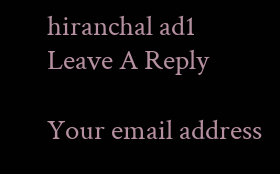hiranchal ad1
Leave A Reply

Your email address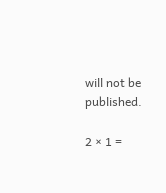will not be published.

2 × 1 =